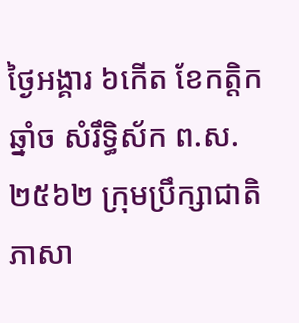ថ្ងៃអង្គារ ៦កើត ខែកត្តិក ឆ្នាំច សំរឹទ្ធិស័ក ព.ស.២៥៦២ ក្រុមប្រឹក្សាជាតិភាសា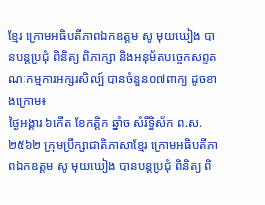ខ្មែរ ក្រោមអធិបតីភាពឯកឧត្តម សូ មុយឃៀង បានបន្តប្រជុំ ពិនិត្យ ពិភាក្សា និងអនុម័តបច្ចេកសព្ទគណៈកម្មការអក្សរសិល្ប៍ បានចំនួន០៧ពាក្យ ដូចខាងក្រោម៖
ថ្ងៃអង្គារ ៦កើត ខែកត្តិក ឆ្នាំច សំរឹទ្ធិស័ក ព.ស.២៥៦២ ក្រុមប្រឹក្សាជាតិភាសាខ្មែរ ក្រោមអធិបតីភាពឯកឧត្តម សូ មុយឃៀង បានបន្តប្រជុំ ពិនិត្យ ពិ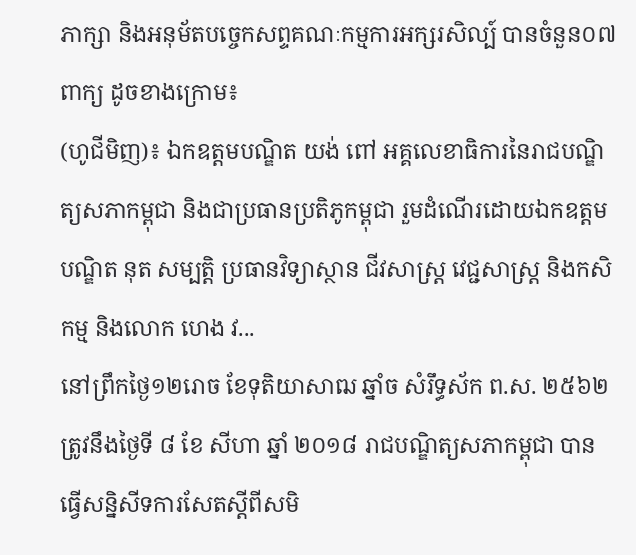ភាក្សា និងអនុម័តបច្ចេកសព្ទគណៈកម្មការអក្សរសិល្ប៍ បានចំនួន០៧ពាក្យ ដូចខាងក្រោម៖
(ហូជីមិញ)៖ ឯកឧត្តមបណ្ឌិត យង់ ពៅ អគ្គលេខាធិការនៃរាជបណ្ឌិត្យសភាកម្ពុជា និងជាប្រធានប្រតិភូកម្ពុជា រួមដំណើរដោយឯកឧត្តមបណ្ឌិត នុត សម្បត្តិ ប្រធានវិទ្យាស្ថាន ជីវសាស្រ្ត វេជ្ជសាស្ត្រ និងកសិកម្ម និងលោក ហេង វ...
នៅព្រឹកថ្ងៃ១២រោច ខែទុតិយាសាឍ ឆ្នាំច សំរឹទ្ធស័ក ព.ស. ២៥៦២ ត្រូវនឹងថ្ងៃទី ៨ ខែ សីហា ឆ្នាំ ២០១៨ រាជបណ្ឌិត្យសភាកម្ពុជា បានធ្វើសន្និសីទការសែតស្តីពីសមិ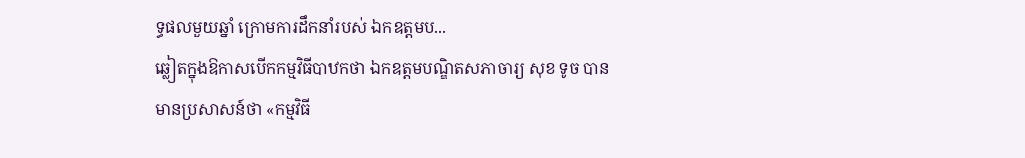ទ្ធផលមួយឆ្នាំ ក្រោមការដឹកនាំរបស់ ឯកឧត្តមប...
ឆ្លៀតក្នុងឱកាសបើកកម្មវិធីបាឋកថា ឯកឧត្តមបណ្ឌិតសភាចារ្យ សុខ ទូច បានមានប្រសាសន៍ថា «កម្មវិធី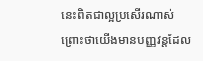នេះពិតជាល្អប្រសើរណាស់ ព្រោះថាយើងមានបញ្ញវន្តដែល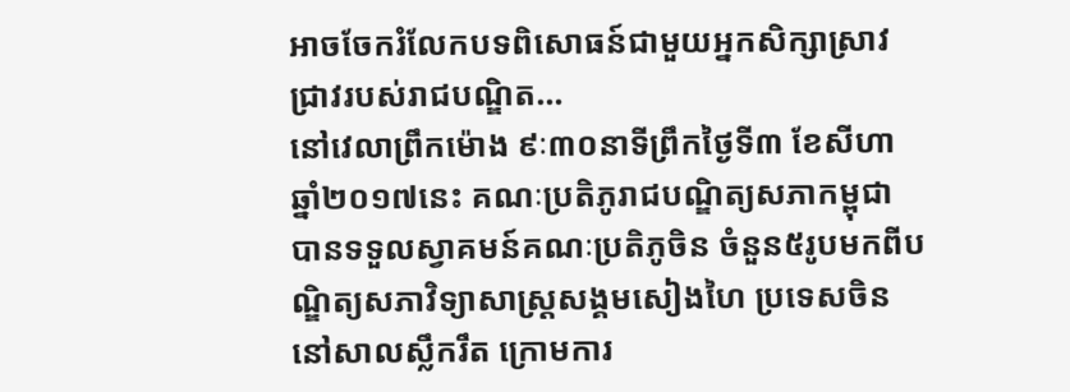អាចចែករំលែកបទពិសោធន៍ជាមួយអ្នកសិក្សាស្រាវជ្រាវរបស់រាជបណ្ឌិត...
នៅវេលាព្រឹកម៉ោង ៩ៈ៣០នាទីព្រឹកថ្ងៃទី៣ ខែសីហា ឆ្នាំ២០១៧នេះ គណៈប្រតិភូរាជបណ្ឌិត្យសភាកម្ពុជា បានទទួលស្វាគមន៍គណៈប្រតិភូចិន ចំនួន៥រូបមកពីបណ្ឌិត្យសភាវិទ្យាសាស្ដ្រសង្គមសៀងហៃ ប្រទេសចិន នៅសាលស្លឹករឹត ក្រោមការ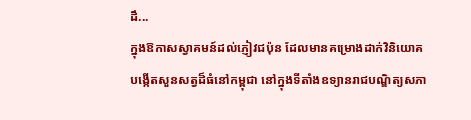ដឹ...
ក្នុងឱកាសស្វាគមន៍ដល់ភ្ញៀវជប៉ុន ដែលមានគម្រោងដាក់វិនិយោគបង្កើតសួនសត្វដ៏ធំនៅកម្ពុជា នៅក្នុងទីតាំងឧទ្យានរាជបណ្ឌិត្យសភា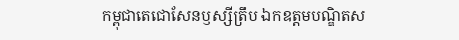កម្ពុជាតេជោសែនឫស្សីត្រឹប ឯកឧត្តមបណ្ឌិតស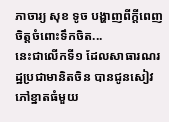ភាចារ្យ សុខ ទូច បង្ហាញពីក្តីពេញចិត្តចំពោះទឹកចិត...
នេះជាលើកទី១ ដែលសាធារណរដ្ឋប្រជាមានិតចិន បានជូនសៀវភៅខ្នាតធំមួយ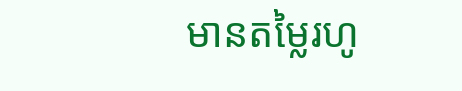មានតម្លៃរហូ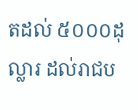តដល់ ៥០០០ដុល្លារ ដល់រាជប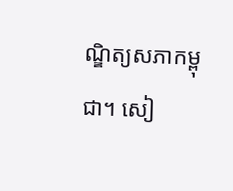ណ្ឌិត្យសភាកម្ពុជា។ សៀ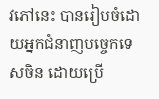វភៅនេះ បានរៀបចំដោយអ្នកជំនាញបច្ចេកទេសចិន ដោយប្រើ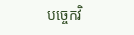បច្ចេកវិ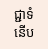ជ្ជាទំនើប